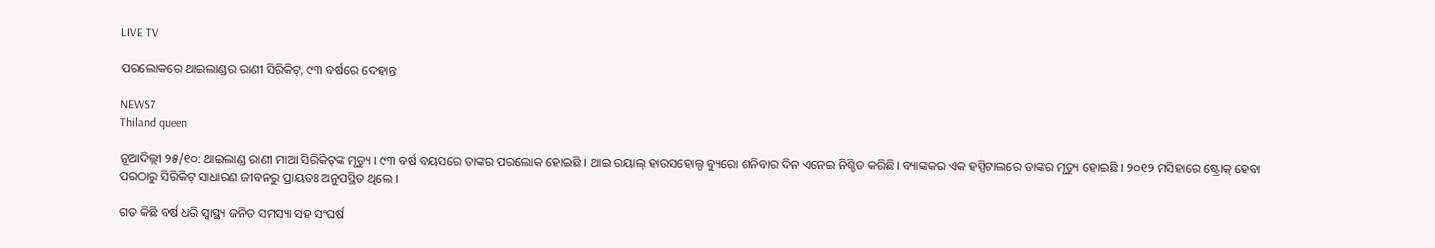LIVE TV

ପରଲୋକରେ ଥାଇଲାଣ୍ଡର ରାଣୀ ସିରିକିଟ୍‌, ୯୩ ବର୍ଷରେ ଦେହାନ୍ତ

NEWS7
Thiland queen

ନୂଆଦିଲ୍ଲୀ ୨୫/୧୦: ଥାଇଲାଣ୍ଡ ରାଣୀ ମାଆ ସିରିକିଟ୍‌ଙ୍କ ମୃତ୍ୟୁ । ୯୩ ବର୍ଷ ବୟସରେ ତାଙ୍କର ପରଲୋକ ହୋଇଛି । ଥାଇ ରୟାଲ୍ ହାଉସହୋଲ୍ଡ ବ୍ୟୁରୋ ଶନିବାର ଦିନ ଏନେଇ ନିଶ୍ଚିତ କରିଛି। ବ୍ୟାଙ୍କକର ଏକ ହସ୍ପିଟାଲରେ ତାଙ୍କର ମୃତ୍ୟୁ ହୋଇଛି । ୨୦୧୨ ମସିହାରେ ଷ୍ଟ୍ରୋକ୍ ହେବା ପରଠାରୁ ସିରିକିଟ୍ ସାଧାରଣ ଜୀବନରୁ ପ୍ରାୟତଃ ଅନୁପସ୍ଥିତ ଥିଲେ ।

ଗତ କିଛି ବର୍ଷ ଧରି ସ୍ୱାସ୍ଥ୍ୟ ଜନିତ ସମସ୍ୟା ସହ ସଂଘର୍ଷ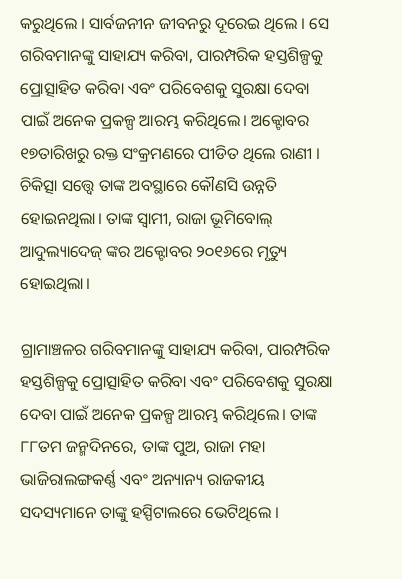କରୁଥିଲେ । ସାର୍ବଜନୀନ ଜୀବନରୁ ଦୂରେଇ ଥିଲେ । ସେ ଗରିବମାନଙ୍କୁ ସାହାଯ୍ୟ କରିବା, ପାରମ୍ପରିକ ହସ୍ତଶିଳ୍ପକୁ ପ୍ରୋତ୍ସାହିତ କରିବା ଏବଂ ପରିବେଶକୁ ସୁରକ୍ଷା ଦେବା ପାଇଁ ଅନେକ ପ୍ରକଳ୍ପ ଆରମ୍ଭ କରିଥିଲେ। ଅକ୍ଟୋବର ୧୭ତାରିଖରୁ ରକ୍ତ ସଂକ୍ରମଣରେ ପୀଡିତ ଥିଲେ ରାଣୀ । ଚିକିତ୍ସା ସତ୍ତ୍ୱେ ତାଙ୍କ ଅବସ୍ଥାରେ କୌଣସି ଉନ୍ନତି ହୋଇନଥିଲା। ତାଙ୍କ ସ୍ୱାମୀ, ରାଜା ଭୂମିବୋଲ୍ ଆଦୁଲ୍ୟାଦେଜ୍ ଙ୍କର ଅକ୍ଟୋବର ୨୦୧୬ରେ ମୃତ୍ୟୁ ହୋଇଥିଲା।

ଗ୍ରାମାଞ୍ଚଳର ଗରିବମାନଙ୍କୁ ସାହାଯ୍ୟ କରିବା, ପାରମ୍ପରିକ ହସ୍ତଶିଳ୍ପକୁ ପ୍ରୋତ୍ସାହିତ କରିବା ଏବଂ ପରିବେଶକୁ ସୁରକ୍ଷା ଦେବା ପାଇଁ ଅନେକ ପ୍ରକଳ୍ପ ଆରମ୍ଭ କରିଥିଲେ। ତାଙ୍କ ୮୮ତମ ଜନ୍ମଦିନରେ, ତାଙ୍କ ପୁଅ, ରାଜା ମହା ଭାଜିରାଲଙ୍ଗକର୍ଣ୍ଣ ଏବଂ ଅନ୍ୟାନ୍ୟ ରାଜକୀୟ ସଦସ୍ୟମାନେ ତାଙ୍କୁ ହସ୍ପିଟାଲରେ ଭେଟିଥିଲେ ।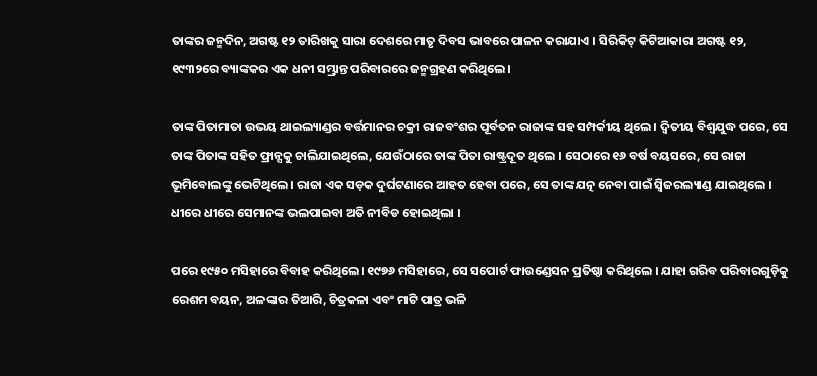ତାଙ୍କର ଜନ୍ମଦିନ, ଅଗଷ୍ଟ ୧୨ ତାରିଖକୁ ସାରା ଦେଶରେ ମାତୃ ଦିବସ ଭାବରେ ପାଳନ କରାଯାଏ । ସିରିକିଟ୍ କିଟିଆକାରା ଅଗଷ୍ଟ ୧୨, ୧୯୩୨ରେ ବ୍ୟାଙ୍କକର ଏକ ଧନୀ ସମ୍ଭ୍ରାନ୍ତ ପରିବାରରେ ଜନ୍ମଗ୍ରହଣ କରିଥିଲେ।

ତାଙ୍କ ପିତାମାତା ଉଭୟ ଥାଇଲ୍ୟାଣ୍ଡର ବର୍ତ୍ତମାନର ଚକ୍ରୀ ରାଜବଂଶର ପୂର୍ବତନ ରାଜାଙ୍କ ସହ ସମ୍ପର୍କୀୟ ଥିଲେ। ଦ୍ୱିତୀୟ ବିଶ୍ୱଯୁଦ୍ଧ ପରେ, ସେ ତାଙ୍କ ପିତାଙ୍କ ସହିତ ଫ୍ରାନ୍ସକୁ ଚାଲିଯାଇଥିଲେ, ଯେଉଁଠାରେ ତାଙ୍କ ପିତା ରାଷ୍ଟ୍ରଦୂତ ଥିଲେ । ସେଠାରେ ୧୬ ବର୍ଷ ବୟସରେ, ସେ ରାଜା ଭୂମିବୋଲଙ୍କୁ ଭେଟିଥିଲେ। ରାଜା ଏକ ସଡ଼କ ଦୁର୍ଘଟଣାରେ ଆହତ ହେବା ପରେ, ସେ ତାଙ୍କ ଯତ୍ନ ନେବା ପାଇଁ ସ୍ୱିଜରଲ୍ୟାଣ୍ଡ ଯାଇଥିଲେ । ଧୀରେ ଧୀରେ ସେମାନଙ୍କ ଭଲପାଇବା ଅତି ନୀବିଡ ହୋଇଥିଲା ।

ପରେ ୧୯୫୦ ମସିହାରେ ବିବାହ କରିଥିଲେ। ୧୯୭୬ ମସିହାରେ, ସେ ସପୋର୍ଟ ଫାଉଣ୍ଡେସନ ପ୍ରତିଷ୍ଠା କରିଥିଲେ । ଯାହା ଗରିବ ପରିବାରଗୁଡ଼ିକୁ ରେଶମ ବୟନ, ଅଳଙ୍କାର ତିଆରି, ଚିତ୍ରକଳା ଏବଂ ମାଟି ପାତ୍ର ଭଳି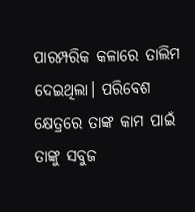ପାରମ୍ପରିକ କଳାରେ ତାଲିମ ଦେଇଥିଲା। ପରିବେଶ କ୍ଷେତ୍ରରେ ତାଙ୍କ କାମ ପାଇଁ ତାଙ୍କୁ ସବୁଜ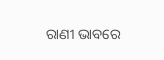ରାଣୀ ଭାବରେ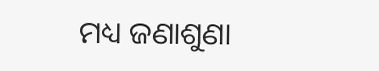ମଧ୍ୟ ଜଣାଶୁଣା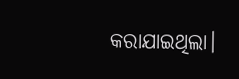କରାଯାଇଥିଲା।